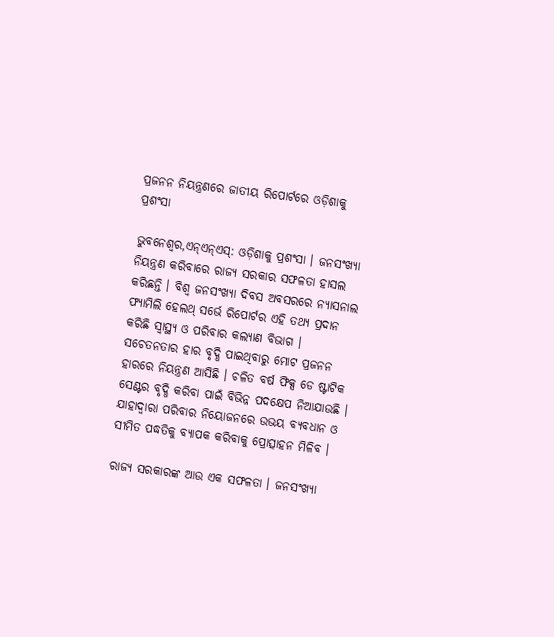ପ୍ରଜନନ ନିୟନ୍ତ୍ରଣରେ ଜାତୀୟ ରିପୋର୍ଟରେ ଓଡ଼ିଶାକୁ ପ୍ରଶଂସା

ଭୁବନେଶ୍ବର,ଏନ୍ଏନ୍ଏସ୍: ଓଡ଼ିଶାକୁ ପ୍ରଶଂସା । ଜନସଂଖ୍ୟା ନିୟନ୍ତ୍ରଣ କରିବାରେ ରାଜ୍ୟ ସରକାର ସଫଳତା ହାସଲ କରିଛନ୍ତି । ବିଶ୍ବ ଜନସଂଖ୍ୟା ଦିବସ ଅବସରରେ ନ୍ୟାସନାଲ ଫ୍ୟାମିଲି ହେଲଥ୍ ସର୍ଭେ ରିପୋର୍ଟର ଏହି ତଥ୍ୟ ପ୍ରଦାନ କରିଛି ସ୍ବାସ୍ଥ୍ୟ ଓ ପରିବାର କଲ୍ୟାଣ ବିଭାଗ । ସଚେତନତାର ହାର ବୃଦ୍ଧି ପାଇଥିବାରୁ ମୋଟ ପ୍ରଜନନ ହାରରେ ନିୟନ୍ତ୍ରଣ ଆସିଛି । ଚଳିତ ବର୍ଷ ଫିକ୍ସ ଡେ ଷ୍ଟାଟିକ ସେଣ୍ଟର ବୃଦ୍ଧି କରିବା ପାଇଁ ବିଭିନ୍ନ ପଦକ୍ଷେପ ନିଆଯାଉଛି । ଯାହାଦ୍ବାରା ପରିବାର ନିୟୋଜନରେ ଉଭୟ ବ୍ୟବଧାନ ଓ ସୀମିତ ପଦ୍ଧତିକୁ ବ୍ୟାପକ କରିବାକୁ ପ୍ରୋତ୍ସାହନ ମିଳିବ ।

ରାଜ୍ୟ ସରକାରଙ୍କ ଆଉ ଏକ ସଫଳତା । ଜନସଂଖ୍ୟା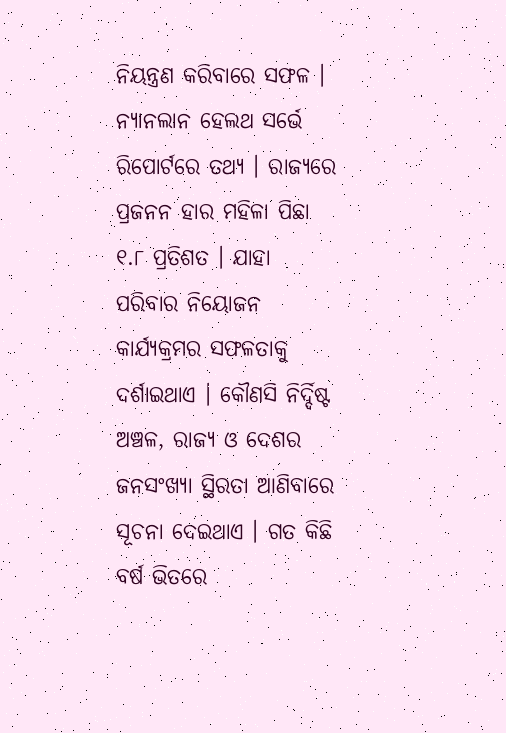ନିୟନ୍ତ୍ରଣ କରିବାରେ ସଫଳ । ନ୍ୟାନଲାନ ହେଲଥ ସର୍ଭେ ରିପୋର୍ଟରେ ତଥ୍ୟ । ରାଜ୍ୟରେ ପ୍ରଜନନ ହାର ମହିଳା ପିଛା ୧.୮ ପ୍ରତିଶତ । ଯାହା ପରିବାର ନିୟୋଜନ କାର୍ଯ୍ୟକ୍ରମର ସଫଳତାକୁ ଦର୍ଶାଇଥାଏ । କୌଣସି ନିର୍ଦ୍ଦିଷ୍ଟ ଅଞ୍ଚଳ, ରାଜ୍ୟ ଓ ଦେଶର ଜନସଂଖ୍ୟା ସ୍ଥିରତା ଆଣିବାରେ ସୂଚନା ଦେଇଥାଏ । ଗତ କିଛି ବର୍ଷ ଭିତରେ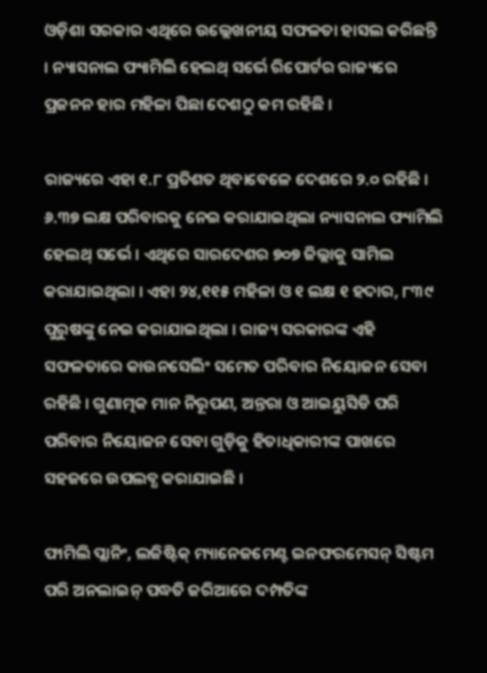ଓଡ଼ିଶା ସରକାର ଏଥିରେ ଉଲ୍ଲେଖନୀୟ ସଫଳତା ହାସଲ କରିଛନ୍ତି । ନ୍ୟାସନାଲ ଫ୍ୟାମିଲି ହେଲଥ୍ ସର୍ଭେ ରିପୋର୍ଟର ରାଜ୍ୟରେ ପ୍ରଜନନ ହାର ମହିଳା ପିଛା ଦେଶଠୁ କମ ରହିଛି ।

ରାଜ୍ୟରେ ଏହା ୧.୮ ପ୍ରତିଶତ ଥିବାବେଳେ ଦେଶରେ ୨.୦ ରହିଛି । ୬.୩୭ ଲକ୍ଷ ପରିବାରକୁ ନେଇ କରାଯାଇଥିଲା ନ୍ୟାସନାଲ ଫ୍ୟାମିଲି ହେଲଥ୍ ସର୍ଭେ । ଏଥିରେ ସାରଦେଶର ୭୦୭ ଜିଲ୍ଲାକୁ ସାମିଲ କରାଯାଇଥିଲା । ଏହା ୨୪,୧୧୫ ମହିଳା ଓ ୧ ଲକ୍ଷ ୧ ହଦାର, ୮୩୯ ପୁରୁଷଙ୍କୁ ନେଇ କରାଯାଇଥିଲା । ରାଜ୍ୟ ସରକାରଙ୍କ ଏହି ସଫଳତାରେ କାଉନସେଲିଂ ସମେତ ପରିବାର ନିୟୋଜନ ସେବା ରହିଛି । ଗୁଣାତ୍ମକ ମାନ ନିରୂପଣ, ଅନ୍ତରା ଓ ଆଇୟୁସିଡି ପରି ପରିବାର ନିୟୋଜନ ସେବା ଗୁଡ଼ିକୁ ହିତାଧିକାରୀଙ୍କ ପାଖରେ ସହଜରେ ଉପଲବ୍ଧ କରାଯାଇଛି ।

ଫାମିଲି ପ୍ଲାନିଂ, ଲଜିଷ୍ଟିକ୍ ମ୍ୟାନେଜମେଣ୍ଟ ଇନଫରମେସନ୍ ସିଷ୍ଟମ ପରି ଅନଲାଇନ୍ ପଦ୍ଧତି ଜରିଆରେ ଦମ୍ପତିଙ୍କ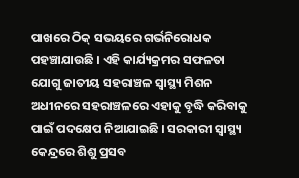ପାଖରେ ଠିକ୍ ସଭୟରେ ଗର୍ଭନିରୋଧକ ପହଞ୍ଚାଯାଉଛି । ଏହି କାର୍ଯ୍ୟକ୍ରମର ସଫଳତା ଯୋଗୁ ଜାତୀୟ ସହରାଞ୍ଚଳ ସ୍ବାସ୍ଥ୍ୟ ମିଶନ ଅଧୀନରେ ସହରାଞ୍ଚଳରେ ଏହାକୁ ବୃଦ୍ଧି କରିବାକୁ ପାଇଁ ପଦକ୍ଷେପ ନିଆଯାଇଛି । ସରକାରୀ ସ୍ବାସ୍ଥ୍ୟ କେନ୍ଦ୍ରରେ ଶିଶୁ ପ୍ରସବ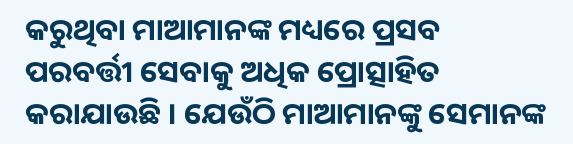କରୁଥିବା ମାଆମାନଙ୍କ ମଧ୍ୟରେ ପ୍ରସବ ପରବର୍ତ୍ତୀ ସେବାକୁ ଅଧିକ ପ୍ରୋତ୍ସାହିତ କରାଯାଉଛି । ଯେଉଁଠି ମାଆମାନଙ୍କୁ ସେମାନଙ୍କ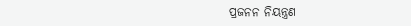ପ୍ରଜନନ ନିୟନ୍ତ୍ରଣ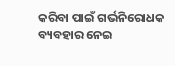କରିବା ପାଇଁ ଗର୍ଭନିରୋଧକ ବ୍ୟବହାର ନେଇ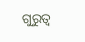ଗୁରୁତ୍ବ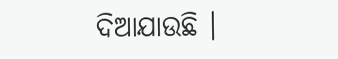ଦିଆଯାଉଛି ।